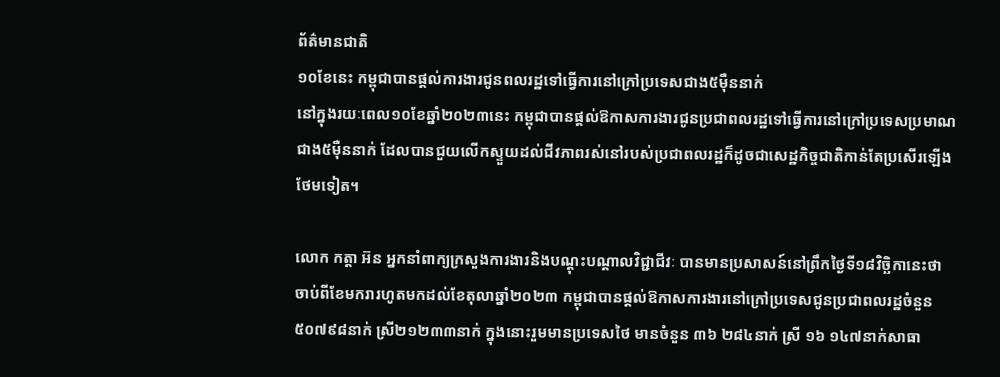ព័ត៌មានជាតិ
១០ខែនេះ កម្ពុជាបានផ្តល់ការងារជូនពលរដ្ឋទៅធ្វើការនៅក្រៅប្រទេសជាង៥ម៉ឺននាក់
នៅក្នុងរយៈពេល១០ខែឆ្នាំ២០២៣នេះ កម្ពុជាបានផ្តល់ឱកាសការងារជូនប្រជាពលរដ្ឋទៅធ្វើការនៅក្រៅប្រទេសប្រមាណជាង៥ម៉ឺននាក់ ដែលបានជួយលើកស្ទួយដល់ជីវភាពរស់នៅរបស់ប្រជាពលរដ្ឋក៏ដូចជាសេដ្ឋកិច្ចជាតិកាន់តែប្រសើរឡើងថែមទៀត។

លោក កត្តា អ៊ន អ្នកនាំពាក្យក្រសួងការងារនិងបណ្តុះបណ្តាលវិជ្ជាជីវៈ បានមានប្រសាសន៍នៅព្រឹកថ្ងៃទី១៨វិច្ឆិកានេះថា
ចាប់ពីខែមករារហូតមកដល់ខែតុលាឆ្នាំ២០២៣ កម្ពុជាបានផ្តល់ឱកាសការងារនៅក្រៅប្រទេសជូនប្រជាពលរដ្ឋចំនួន៥០៧៩៨នាក់ ស្រី២១២៣៣នាក់ ក្នុងនោះរួមមានប្រទេសថៃ មានចំនួន ៣៦ ២៨៤នាក់ ស្រី ១៦ ១៤៧នាក់សាធា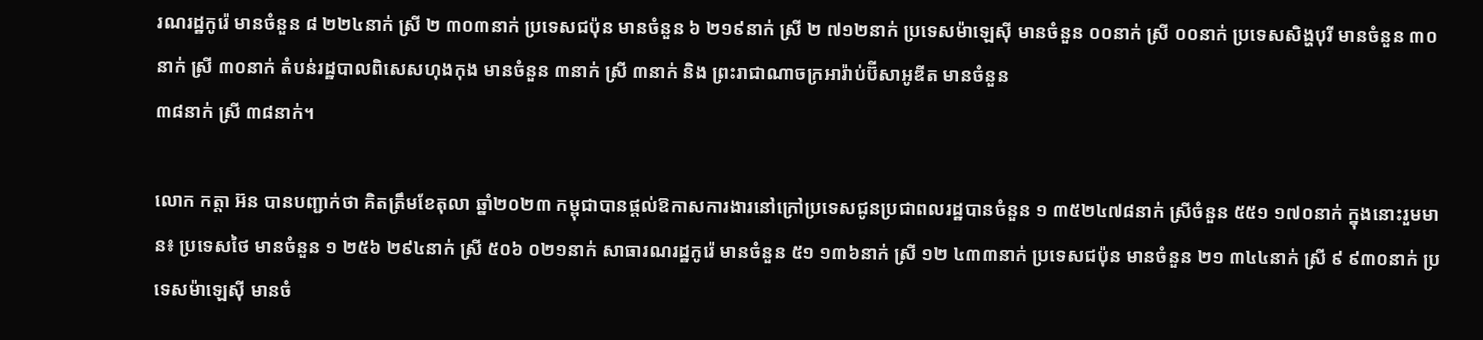រណរដ្ឋកូរ៉េ មានចំនួន ៨ ២២៤នាក់ ស្រី ២ ៣០៣នាក់ ប្រទេសជប៉ុន មានចំនួន ៦ ២១៩នាក់ ស្រី ២ ៧១២នាក់ ប្រទេសម៉ាឡេស៊ី មានចំនួន ០០នាក់ ស្រី ០០នាក់ ប្រទេសសិង្ហបុរី មានចំនួន ៣០នាក់ ស្រី ៣០នាក់ តំបន់រដ្ឋបាលពិសេសហុងកុង មានចំនួន ៣នាក់ ស្រី ៣នាក់ និង ព្រះរាជាណាចក្រអារ៉ាប់ប៊ីសាអូឌីត មានចំនួន
៣៨នាក់ ស្រី ៣៨នាក់។

លោក កត្តា អ៊ន បានបញ្ជាក់ថា គិតត្រឹមខែតុលា ឆ្នាំ២០២៣ កម្ពុជាបានផ្តល់ឱកាសការងារនៅក្រៅប្រទេសជូនប្រជាពលរដ្ឋបានចំនួន ១ ៣៥២៤៧៨នាក់ ស្រីចំនួន ៥៥១ ១៧០នាក់ ក្នុងនោះរួមមាន៖ ប្រទេសថៃ មានចំនួន ១ ២៥៦ ២៩៤នាក់ ស្រី ៥០៦ ០២១នាក់ សាធារណរដ្ឋកូរ៉េ មានចំនួន ៥១ ១៣៦នាក់ ស្រី ១២ ៤៣៣នាក់ ប្រទេសជប៉ុន មានចំនួន ២១ ៣៤៤នាក់ ស្រី ៩ ៩៣០នាក់ ប្រទេសម៉ាឡេស៊ី មានចំ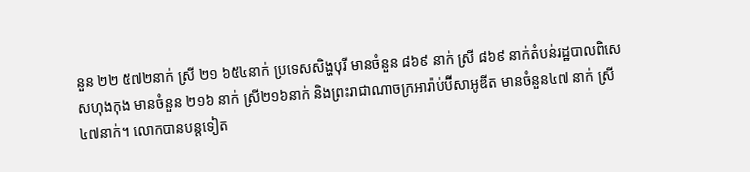នួន ២២ ៥៧២នាក់ ស្រី ២១ ៦៥៤នាក់ ប្រទេសសិង្ហបុរី មានចំនួន ៨៦៩ នាក់ ស្រី ៨៦៩ នាក់តំបន់រដ្ឋបាលពិសេសហុងកុង មានចំនួន ២១៦ នាក់ ស្រី២១៦នាក់ និងព្រះរាជាណាចក្រអារ៉ាប់ប៊ីសាអូឌីត មានចំនួន៤៧ នាក់ ស្រី៤៧នាក់។ លោកបានបន្តទៀត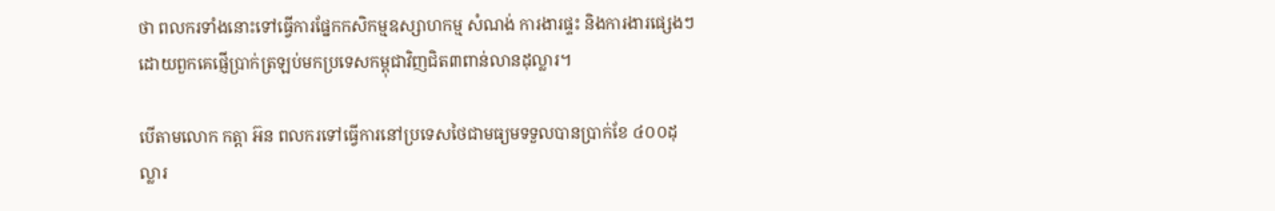ថា ពលករទាំងនោះទៅធ្វើការផ្នែកកសិកម្មឧស្សាហកម្ម សំណង់ ការងារផ្ទះ និងការងារផ្សេងៗដោយពួកគេផ្ញើប្រាក់ត្រឡប់មកប្រទេសកម្ពុជាវិញជិត៣ពាន់លានដុល្លារ។

បើតាមលោក កត្តា អ៊ន ពលករទៅធ្វើការនៅប្រទេសថៃជាមធ្យមទទួលបានប្រាក់ខែ ៤០០ដុល្លារ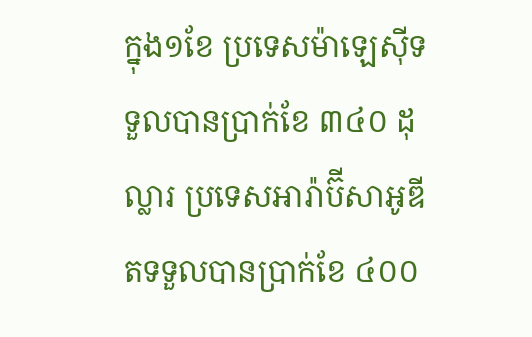ក្នុង១ខែ ប្រទេសម៉ាឡេស៊ីទទួលបានប្រាក់ខែ ៣៤០ ដុល្លារ ប្រទេសអារ៉ាប៊ីសាអូឌីតទទួលបានប្រាក់ខែ ៤០០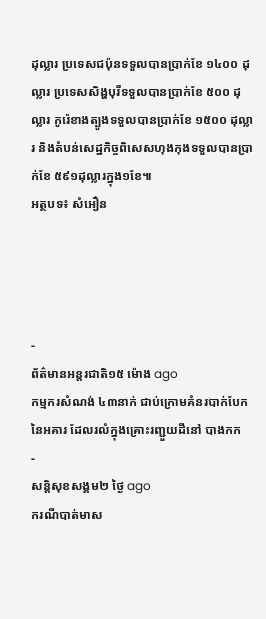ដុល្លារ ប្រទេសជប៉ុនទទួលបានប្រាក់ខែ ១៤០០ ដុល្លារ ប្រទេសសិង្ហបុរីទទួលបានប្រាក់ខែ ៥០០ ដុល្លារ កូរ៉េខាងត្បូងទទួលបានប្រាក់ខែ ១៥០០ ដុល្លារ និងតំបន់សេដ្ឋកិច្ចពិសេសហុងកុងទទួលបានប្រាក់ខែ ៥៩១ដុល្លារក្នុង១ខែ៕
អត្ថបទ៖ សំអឿន




-
ព័ត៌មានអន្ដរជាតិ១៥ ម៉ោង ago
កម្មករសំណង់ ៤៣នាក់ ជាប់ក្រោមគំនរបាក់បែកនៃអគារ ដែលរលំក្នុងគ្រោះរញ្ជួយដីនៅ បាងកក
-
សន្តិសុខសង្គម២ ថ្ងៃ ago
ករណីបាត់មាស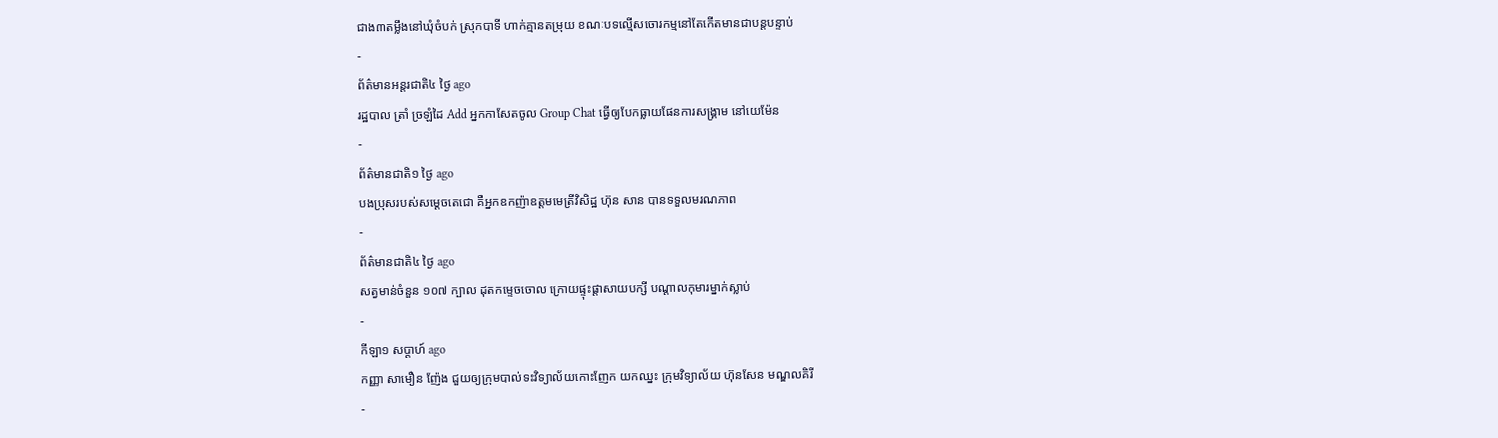ជាង៣តម្លឹងនៅឃុំចំបក់ ស្រុកបាទី ហាក់គ្មានតម្រុយ ខណៈបទល្មើសចោរកម្មនៅតែកើតមានជាបន្តបន្ទាប់
-
ព័ត៌មានអន្ដរជាតិ៤ ថ្ងៃ ago
រដ្ឋបាល ត្រាំ ច្រឡំដៃ Add អ្នកកាសែតចូល Group Chat ធ្វើឲ្យបែកធ្លាយផែនការសង្គ្រាម នៅយេម៉ែន
-
ព័ត៌មានជាតិ១ ថ្ងៃ ago
បងប្រុសរបស់សម្ដេចតេជោ គឺអ្នកឧកញ៉ាឧត្តមមេត្រីវិសិដ្ឋ ហ៊ុន សាន បានទទួលមរណភាព
-
ព័ត៌មានជាតិ៤ ថ្ងៃ ago
សត្វមាន់ចំនួន ១០៧ ក្បាល ដុតកម្ទេចចោល ក្រោយផ្ទុះផ្ដាសាយបក្សី បណ្តាលកុមារម្នាក់ស្លាប់
-
កីឡា១ សប្តាហ៍ ago
កញ្ញា សាមឿន ញ៉ែង ជួយឲ្យក្រុមបាល់ទះវិទ្យាល័យកោះញែក យកឈ្នះ ក្រុមវិទ្យាល័យ ហ៊ុនសែន មណ្ឌលគិរី
-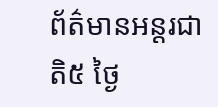ព័ត៌មានអន្ដរជាតិ៥ ថ្ងៃ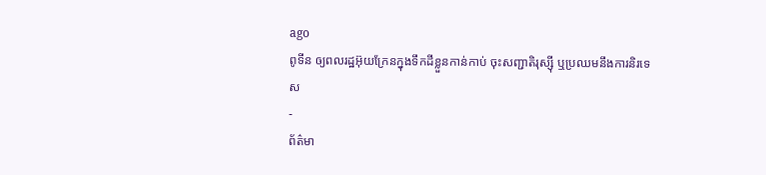ago
ពូទីន ឲ្យពលរដ្ឋអ៊ុយក្រែនក្នុងទឹកដីខ្លួនកាន់កាប់ ចុះសញ្ជាតិរុស្ស៊ី ឬប្រឈមនឹងការនិរទេស
-
ព័ត៌មា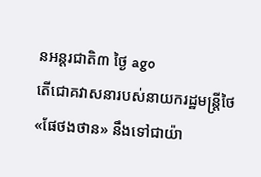នអន្ដរជាតិ៣ ថ្ងៃ ago
តើជោគវាសនារបស់នាយករដ្ឋមន្ត្រីថៃ «ផែថងថាន» នឹងទៅជាយ៉ា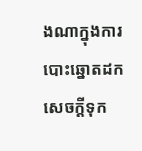ងណាក្នុងការបោះឆ្នោតដកសេចក្តីទុក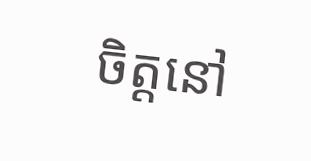ចិត្តនៅ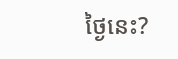ថ្ងៃនេះ?